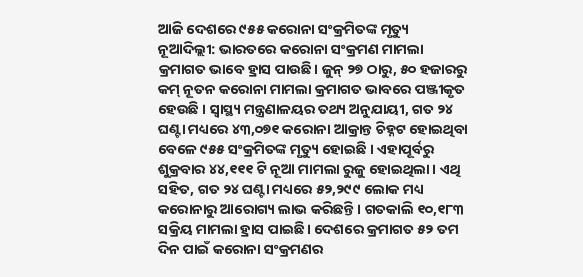ଆଜି ଦେଶରେ ୯୫୫ କରୋନା ସଂକ୍ରମିତଙ୍କ ମୃତ୍ୟୁ
ନୂଆଦିଲ୍ଲୀ: ଭାରତରେ କରୋନା ସଂକ୍ରମଣ ମାମଲା କ୍ରମାଗତ ଭାବେ ହ୍ରାସ ପାଉଛି। ଜୁନ୍ ୨୭ ଠାରୁ, ୫୦ ହଜାରରୁ କମ୍ ନୂତନ କରୋନା ମାମଲା କ୍ରମାଗତ ଭାବରେ ପଞ୍ଜୀକୃତ ହେଉଛି । ସ୍ୱାସ୍ଥ୍ୟ ମନ୍ତ୍ରଣାଳୟର ତଥ୍ୟ ଅନୁଯାୟୀ, ଗତ ୨୪ ଘଣ୍ଟା ମଧ୍ୟରେ ୪୩,୦୭୧ କରୋନା ଆକ୍ରାନ୍ତ ଚିହ୍ନଟ ହୋଇଥିବା ବେଳେ ୯୫୫ ସଂକ୍ରମିତଙ୍କ ମୃତ୍ୟୁ ହୋଇଛି । ଏହାପୂର୍ବରୁ ଶୁକ୍ରବାର ୪୪,୧୧୧ ଟି ନୂଆ ମାମଲା ରୁଜୁ ହୋଇଥିଲା। ଏଥି ସହିତ, ଗତ ୨୪ ଘଣ୍ଟା ମଧ୍ୟରେ ୫୨,୨୯୯ ଲୋକ ମଧ୍ୟ କରୋନାରୁ ଆରୋଗ୍ୟ ଲାଭ କରିଛନ୍ତି । ଗତକାଲି ୧୦,୧୮୩ ସକ୍ରିୟ ମାମଲା ହ୍ରାସ ପାଇଛି। ଦେଶରେ କ୍ରମାଗତ ୫୨ ତମ ଦିନ ପାଇଁ କରୋନା ସଂକ୍ରମଣର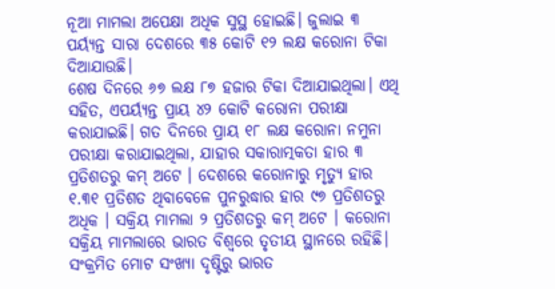ନୂଆ ମାମଲା ଅପେକ୍ଷା ଅଧିକ ସୁସ୍ଥ ହୋଇଛି। ଜୁଲାଇ ୩ ପର୍ୟ୍ୟନ୍ତ ସାରା ଦେଶରେ ୩୫ କୋଟି ୧୨ ଲକ୍ଷ କରୋନା ଟିକା ଦିଆଯାଉଛି।
ଶେଷ ଦିନରେ ୬୭ ଲକ୍ଷ ୮୭ ହଜାର ଟିକା ଦିଆଯାଇଥିଲା। ଏଥି ସହିତ, ଏପର୍ୟ୍ୟନ୍ତ ପ୍ରାୟ ୪୨ କୋଟି କରୋନା ପରୀକ୍ଷା କରାଯାଇଛି। ଗତ ଦିନରେ ପ୍ରାୟ ୧୮ ଲକ୍ଷ କରୋନା ନମୁନା ପରୀକ୍ଷା କରାଯାଇଥିଲା, ଯାହାର ସକାରାତ୍ମକତା ହାର ୩ ପ୍ରତିଶତରୁ କମ୍ ଅଟେ । ଦେଶରେ କରୋନାରୁ ମୃତ୍ୟୁ ହାର ୧.୩୧ ପ୍ରତିଶତ ଥିବାବେଳେ ପୁନରୁଦ୍ଧାର ହାର ୯୭ ପ୍ରତିଶତରୁ ଅଧିକ । ସକ୍ରିୟ ମାମଲା ୨ ପ୍ରତିଶତରୁ କମ୍ ଅଟେ । କରୋନା ସକ୍ରିୟ ମାମଲାରେ ଭାରତ ବିଶ୍ୱରେ ତୃତୀୟ ସ୍ଥାନରେ ରହିଛି। ସଂକ୍ରମିତ ମୋଟ ସଂଖ୍ୟା ଦୃଷ୍ଟିରୁ ଭାରତ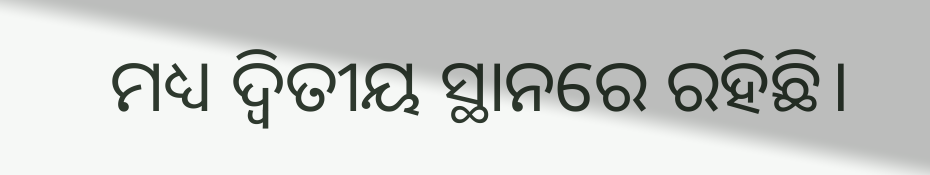ମଧ୍ୟ ଦ୍ୱିତୀୟ ସ୍ଥାନରେ ରହିଛି।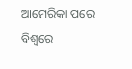ଆମେରିକା ପରେ ବିଶ୍ୱରେ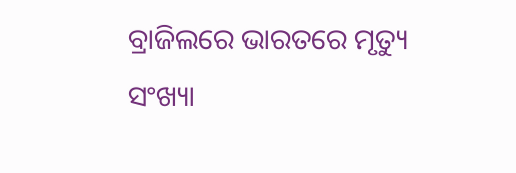ବ୍ରାଜିଲରେ ଭାରତରେ ମୃତ୍ୟୁ ସଂଖ୍ୟା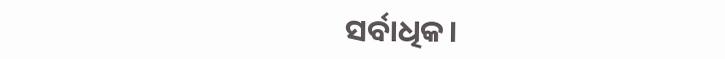ସର୍ବାଧିକ।